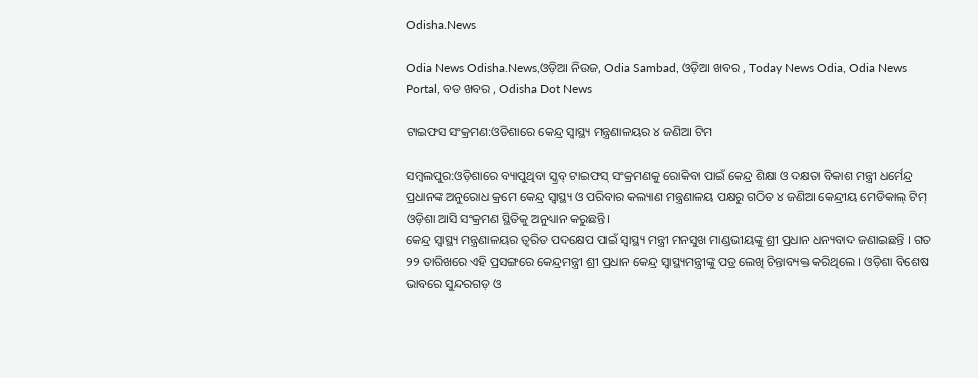Odisha.News

Odia News Odisha.News,ଓଡ଼ିଆ ନିଉଜ, Odia Sambad, ଓଡ଼ିଆ ଖବର , Today News Odia, Odia News Portal, ବଡ ଖବର , Odisha Dot News

ଟାଇଫସ ସଂକ୍ରମଣ:ଓଡିଶାରେ କେନ୍ଦ୍ର ସ୍ୱାସ୍ଥ୍ୟ ମନ୍ତ୍ରଣାଳୟର ୪ ଜଣିଆ ଟିମ

ସମ୍ବଲପୁର:ଓଡ଼ିଶାରେ ବ୍ୟାପୁଥିବା ସ୍କ୍ରବ୍ ଟାଇଫସ୍ ସଂକ୍ରମଣକୁ ରୋକିବା ପାଇଁ କେନ୍ଦ୍ର ଶିକ୍ଷା ଓ ଦକ୍ଷତା ବିକାଶ ମନ୍ତ୍ରୀ ଧର୍ମେନ୍ଦ୍ର ପ୍ରଧାନଙ୍କ ଅନୁରୋଧ କ୍ରମେ କେନ୍ଦ୍ର ସ୍ୱାସ୍ଥ୍ୟ ଓ ପରିବାର କଲ୍ୟାଣ ମନ୍ତ୍ରଣାଳୟ ପକ୍ଷରୁ ଗଠିତ ୪ ଜଣିଆ କେନ୍ଦ୍ରୀୟ ମେଡିକାଲ୍ ଟିମ୍ ଓଡ଼ିଶା ଆସି ସଂକ୍ରମଣ ସ୍ଥିତିକୁ ଅନୁଧ୍ୟାନ କରୁଛନ୍ତି।
କେନ୍ଦ୍ର ସ୍ୱାସ୍ଥ୍ୟ ମନ୍ତ୍ରଣାଳୟର ତ୍ୱରିତ ପଦକ୍ଷେପ ପାଇଁ ସ୍ୱାସ୍ଥ୍ୟ ମନ୍ତ୍ରୀ ମନସୁଖ ମାଣ୍ଡଭୀୟଙ୍କୁ ଶ୍ରୀ ପ୍ରଧାନ ଧନ୍ୟବାଦ ଜଣାଇଛନ୍ତି । ଗତ ୨୨ ତାରିଖରେ ଏହି ପ୍ରସଙ୍ଗରେ କେନ୍ଦ୍ରମନ୍ତ୍ରୀ ଶ୍ରୀ ପ୍ରଧାନ କେନ୍ଦ୍ର ସ୍ୱାସ୍ଥ୍ୟମନ୍ତ୍ରୀଙ୍କୁ ପତ୍ର ଲେଖି ଚିନ୍ତାବ୍ୟକ୍ତ କରିଥିଲେ । ଓଡ଼ିଶା ବିଶେଷ ଭାବରେ ସୁନ୍ଦରଗଡ଼ ଓ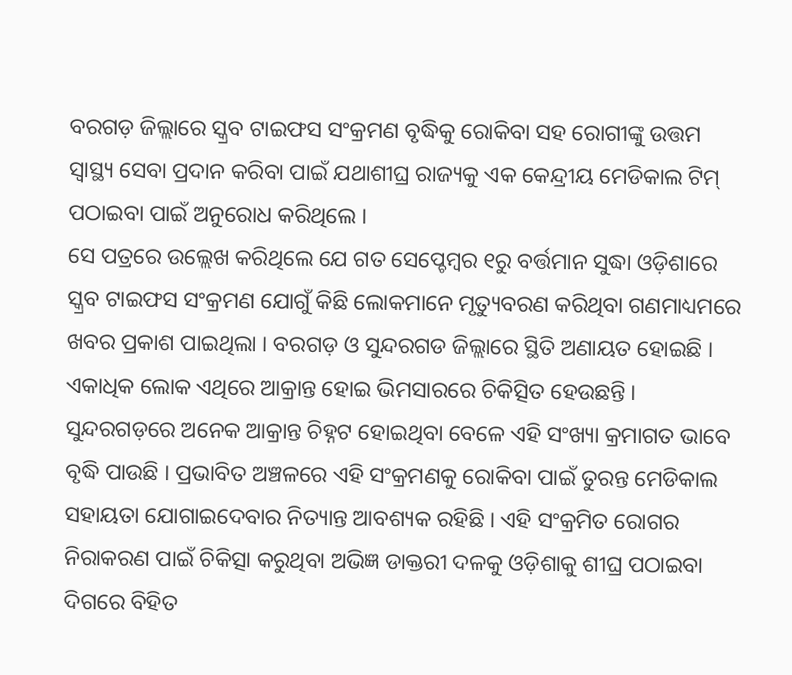ବରଗଡ଼ ଜିଲ୍ଲାରେ ସ୍କ୍ରବ ଟାଇଫସ ସଂକ୍ରମଣ ବୃଦ୍ଧିକୁ ରୋକିବା ସହ ରୋଗୀଙ୍କୁ ଉତ୍ତମ ସ୍ୱାସ୍ଥ୍ୟ ସେବା ପ୍ରଦାନ କରିବା ପାଇଁ ଯଥାଶୀଘ୍ର ରାଜ୍ୟକୁ ଏକ କେନ୍ଦ୍ରୀୟ ମେଡିକାଲ ଟିମ୍ ପଠାଇବା ପାଇଁ ଅନୁରୋଧ କରିଥିଲେ ।
ସେ ପତ୍ରରେ ଉଲ୍ଲେଖ କରିଥିଲେ ଯେ ଗତ ସେପ୍ଚେମ୍ବର ୧ରୁ ବର୍ତ୍ତମାନ ସୁଦ୍ଧା ଓଡ଼ିଶାରେ ସ୍କ୍ରବ ଟାଇଫସ ସଂକ୍ରମଣ ଯୋଗୁଁ କିଛି ଲୋକମାନେ ମୃତ୍ୟୁବରଣ କରିଥିବା ଗଣମାଧ୍ୟମରେ ଖବର ପ୍ରକାଶ ପାଇଥିଲା । ବରଗଡ଼ ଓ ସୁନ୍ଦରଗଡ ଜିଲ୍ଲାରେ ସ୍ଥିତି ଅଣାୟତ ହୋଇଛି । ଏକାଧିକ ଲୋକ ଏଥିରେ ଆକ୍ରାନ୍ତ ହୋଇ ଭିମସାରରେ ଚିକିତ୍ସିତ ହେଉଛନ୍ତି । ସୁନ୍ଦରଗଡ଼ରେ ଅନେକ ଆକ୍ରାନ୍ତ ଚିହ୍ନଟ ହୋଇଥିବା ବେଳେ ଏହି ସଂଖ୍ୟା କ୍ରମାଗତ ଭାବେ ବୃଦ୍ଧି ପାଉଛି । ପ୍ରଭାବିତ ଅଞ୍ଚଳରେ ଏହି ସଂକ୍ରମଣକୁ ରୋକିବା ପାଇଁ ତୁରନ୍ତ ମେଡିକାଲ ସହାୟତା ଯୋଗାଇଦେବାର ନିତ୍ୟାନ୍ତ ଆବଶ୍ୟକ ରହିଛି । ଏହି ସଂକ୍ରମିତ ରୋଗର ନିରାକରଣ ପାଇଁ ଚିକିତ୍ସା କରୁଥିବା ଅଭିଜ୍ଞ ଡାକ୍ତରୀ ଦଳକୁ ଓଡ଼ିଶାକୁ ଶୀଘ୍ର ପଠାଇବା ଦିଗରେ ବିହିତ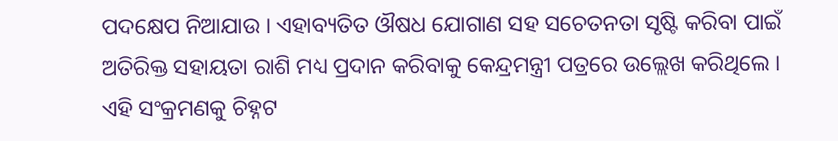ପଦକ୍ଷେପ ନିଆଯାଉ । ଏହାବ୍ୟତିତ ଔଷଧ ଯୋଗାଣ ସହ ସଚେତନତା ସୃଷ୍ଟି କରିବା ପାଇଁ ଅତିରିକ୍ତ ସହାୟତା ରାଶି ମଧ୍ୟ ପ୍ରଦାନ କରିବାକୁ କେନ୍ଦ୍ରମନ୍ତ୍ରୀ ପତ୍ରରେ ଉଲ୍ଲେଖ କରିଥିଲେ ।
ଏହି ସଂକ୍ରମଣକୁ ଚିହ୍ନଟ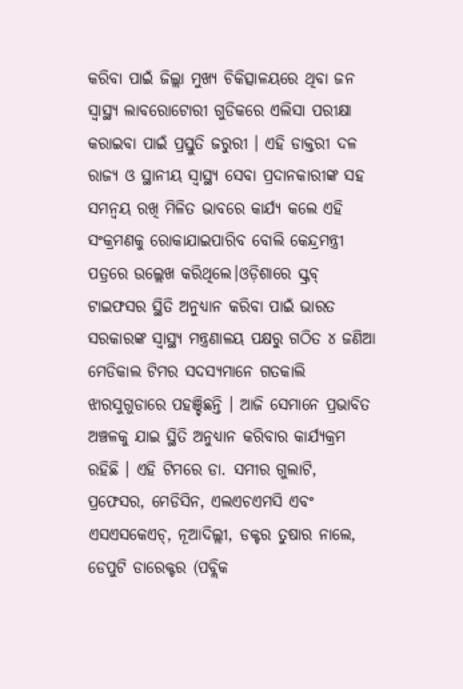କରିବା ପାଇଁ ଜିଲ୍ଲା ମୁଖ୍ୟ ଚିକିତ୍ସାଳୟରେ ଥିବା ଜନ ସ୍ୱାସ୍ଥ୍ୟ ଲାବରୋଟୋରୀ ଗୁଡିକରେ ଏଲିସା ପରୀକ୍ଷା କରାଇବା ପାଇଁ ପ୍ରସ୍ତୁତି ଜରୁରୀ । ଏହି ଡାକ୍ତରୀ ଦଳ ରାଜ୍ୟ ଓ ସ୍ଥାନୀୟ ସ୍ୱାସ୍ଥ୍ୟ ସେବା ପ୍ରଦାନକାରୀଙ୍କ ସହ ସମନ୍ୱୟ ରଖି ମିଳିତ ଭାବରେ କାର୍ଯ୍ୟ କଲେ ଏହି ସଂକ୍ରମଣକୁ ରୋକାଯାଇପାରିବ ବୋଲି କେନ୍ଦ୍ରମନ୍ତ୍ରୀ ପତ୍ରରେ ଉଲ୍ଲେଖ କରିଥିଲେ।ଓଡ଼ିଶାରେ ସ୍କ୍ରବ୍ ଟାଇଫସର ସ୍ଥିତି ଅନୁଧ୍ୟାନ କରିବା ପାଇଁ ଭାରତ ସରକାରଙ୍କ ସ୍ୱାସ୍ଥ୍ୟ ମନ୍ତ୍ରଣାଳୟ ପକ୍ଷରୁ ଗଠିତ ୪ ଜଣିଆ ମେଡିକାଲ ଟିମର ସଦସ୍ୟମାନେ ଗତକାଲି ଝାରସୁଗୁଡାରେ ପହଞ୍ଚିଛନ୍ତି । ଆଜି ସେମାନେ ପ୍ରଭାବିତ ଅଞ୍ଚଳକୁ ଯାଇ ସ୍ଥିତି ଅନୁଧ୍ୟାନ କରିବାର କାର୍ଯ୍ୟକ୍ରମ ରହିଛି । ଏହି ଟିମରେ ଡା. ସମୀର ଗୁଲାଟି, ପ୍ରଫେସର, ମେଡିସିନ, ଏଲଏଚଏମସି ଏବଂ ଏସଏସକେଏଚ୍, ନୂଆଦିଲ୍ଲୀ, ଡକ୍ଟର ତୁଷାର ନାଲେ, ଡେପୁଟି ଡାରେକ୍ଟର (ପବ୍ଲିକ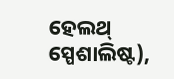ହେଲଥ୍ ସ୍ପେଶାଲିଷ୍ଟ),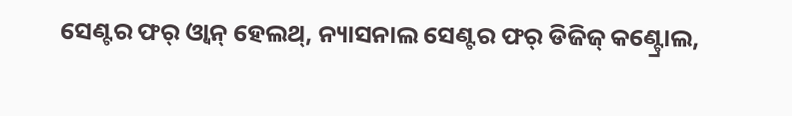ସେଣ୍ଟର ଫର୍ ଓ୍ୱାନ୍ ହେଲଥ୍, ନ୍ୟାସନାଲ ସେଣ୍ଟର ଫର୍ ଡିଜିଜ୍ କଣ୍ଟ୍ରୋଲ,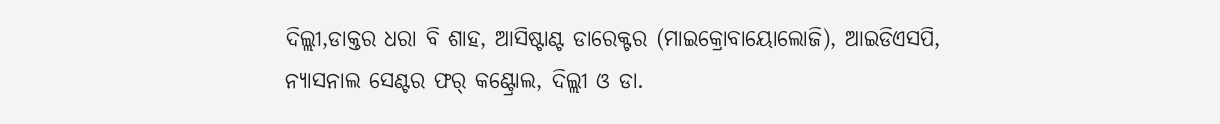ଦିଲ୍ଲୀ,ଡାକ୍ତର ଧରା ବି ଶାହ, ଆସିଷ୍ଟାଣ୍ଟ ଡାରେକ୍ଟର (ମାଇକ୍ରୋବାୟୋଲୋଜି), ଆଇଡିଏସପି, ନ୍ୟାସନାଲ ସେଣ୍ଟର ଫର୍ କଣ୍ଟ୍ରୋଲ, ଦିଲ୍ଲୀ ଓ ଡା.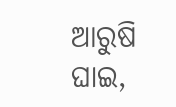ଆରୁଷି ଘାଇ,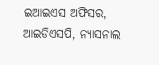ଇଆଇଏସ ଅଫିସର, ଆଇଡିଏସପି, ନ୍ୟାସନାଲ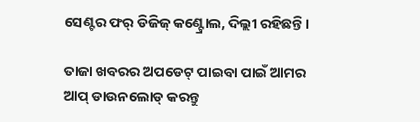ସେଣ୍ଟର ଫର୍ ଡିଜିଜ୍ କଣ୍ଟ୍ରୋଲ, ଦିଲ୍ଲୀ ରହିଛନ୍ତି।

ତାଜା ଖବରର ଅପଡେଟ୍ ପାଇବା ପାଇଁ ଆମର ଆପ୍ ଡାଉନଲୋଡ୍ କରନ୍ତୁ